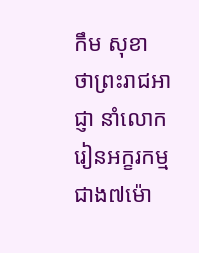កឹម សុខា ថាព្រះរាជអាជ្ញា នាំលោករៀនអក្ខរកម្ម ជាង៧ម៉ោ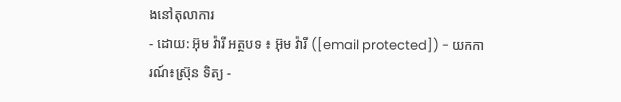ងនៅតុលាការ
- ដោយ: អ៊ុម វ៉ារី អត្ថបទ ៖ អ៊ុម វ៉ារី ([email protected]) - យកការណ៍៖ស្រ៊ុន ទិត្យ -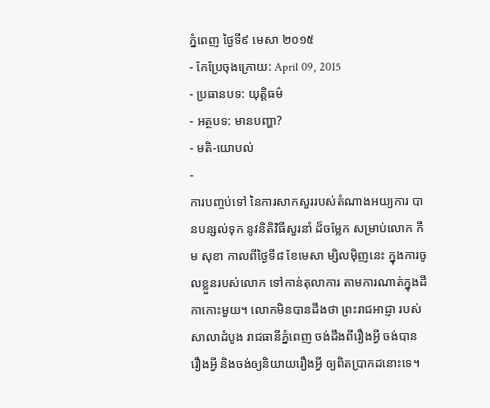ភ្នំពេញ ថ្ងៃទី៩ មេសា ២០១៥
- កែប្រែចុងក្រោយ: April 09, 2015
- ប្រធានបទ: យុត្តិធម៌
- អត្ថបទ: មានបញ្ហា?
- មតិ-យោបល់
-
ការបញ្ចប់ទៅ នៃការសាកសួររបស់តំណាងអយ្យការ បានបន្សល់ទុក នូវនិតិវិធីសួរនាំ ដ៏ចម្លែក សម្រាប់លោក កឹម សុខា កាលពីថ្ងៃទី៨ ខែមេសា ម្សិលម៉ិញនេះ ក្នុងការចូលខ្លួនរបស់លោក ទៅកាន់តុលាការ តាមការណាត់ក្នុងដីកាកោះមួយ។ លោកមិនបានដឹងថា ព្រះរាជអាជ្ញា របស់សាលាដំបូង រាជធានីភ្នំពេញ ចង់ដឹងពីរឿងអ្វី ចង់បានរឿងអ្វី និងចង់ឲ្យនិយាយរឿងអ្វី ឲ្យពិតប្រាកដនោះទេ។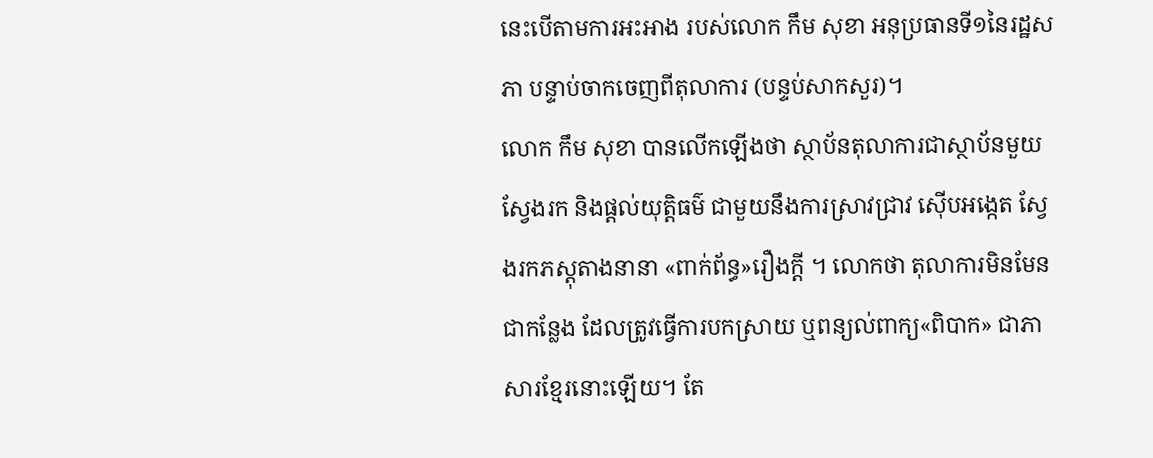នេះបើតាមការអះអាង របស់លោក កឹម សុខា អនុប្រធានទី១នៃរដ្ឋសភា បន្ទាប់ចាកចេញពីតុលាការ (បន្ទប់សាកសួរ)។
លោក កឹម សុខា បានលើកឡើងថា ស្ថាប័នតុលាការជាស្ថាប័នមួយ ស្វែងរក និងផ្តល់យុត្តិធម៌ ជាមួយនឹងការស្រាវជ្រាវ ស៊ើបអង្កេត ស្វែងរកភស្តុតាងនានា «ពាក់ព័ន្ធ»រឿងក្តី ។ លោកថា តុលាការមិនមែនជាកន្លែង ដែលត្រូវធ្វើការបកស្រាយ ឬពន្យល់ពាក្យ«ពិបាក» ជាភាសារខ្មែរនោះឡើយ។ តែ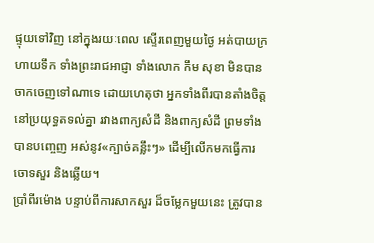ផ្ទុយទៅវិញ នៅក្នុងរយៈពេល ស្ទើរពេញមួយថ្ងៃ អត់បាយក្រហាយទឹក ទាំងព្រះរាជអាជ្ញា ទាំងលោក កឹម សុខា មិនបានចាកចេញទៅណាទេ ដោយហេតុថា អ្នកទាំងពីរបានតាំងចិត្ត នៅប្រយុទ្ធតទល់គ្នា រវាងពាក្យសំដី និងពាក្យសំដី ព្រមទាំងបានបញ្ចេញ អស់នូវ«ក្បាច់គន្លឹះៗ» ដើម្បីលើកមកធ្វើការចោទសួរ និងឆ្លើយ។
ប្រាំពីរម៉ោង បន្ទាប់ពីការសាកសួរ ដ៏ចម្លែកមួយនេះ ត្រូវបាន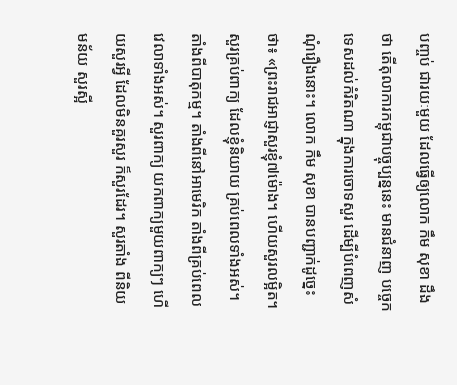បញ្ចប់ ជារយៈមួយ ដែលធ្វើឲ្យលោក កឹម សុខា ដឹងថា តើតុលាការកម្ពុជាបច្ចុប្បន្ននេះ មានជំនាញ បច្ចេកទេសដល់កំរិតណា ក្នុងការចោទសួរ ដើម្បីបំពេញសំណុំរឿងនោះ។ លោក កឹម សុខា បានបញ្ជាក់ដូច្នេះថា៖ «ព្រះរាជអាជ្ញាសួរខ្ញុំ៧ម៉ោង។ ហើយសួរលម្អិត។ សួរគ្រប់ពាក្យ ដែលខ្ញុំនិយាយ គ្រប់ពេលទាំងអស់។ តាំងពីបាតុកម្ម។ តាំងពីនៅអាមេរិក តាំងពីគ្រប់ពេលវេលាទាំងអស់។ សួរពាក្យ យកពាក្យមួយពាក្យៗ ហើយសួរអ្វី ដែលមិនគួរសួរ ក៏សួរដែរ។ សួរតាំង ពីនិយមន័យ សួរស្អី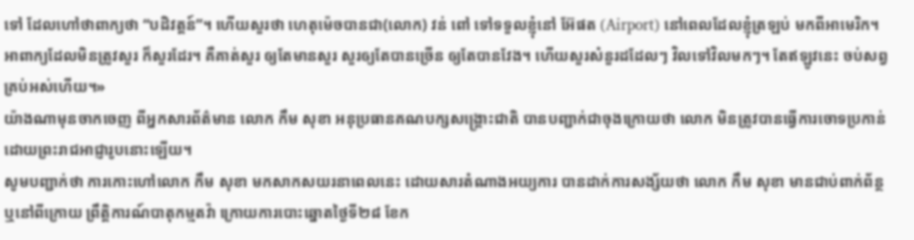ទៅ ដែលហៅថាពាក្យថា “បដិវត្តន៍”។ ហើយសួរថា ហេតុម៉េចបានជា(លោក) វន់ ពៅ ទៅទទួលខ្ញុំនៅ អ៊ែផត (Airport) នៅពេលដែលខ្ញុំត្រឡប់ មកពីអាមេរិក។ អាពាក្យដែលមិនត្រូវសួរ ក៏សួរដែរ។ គឺគាត់សួរ ឲ្យតែមានសួរ សួរឲ្យតែបានច្រើន ឲ្យតែបានវែង។ ហើយសួរសំនួរដដែលៗ វិលទៅវិលមកៗ។ តែឥឡូវនេះ ចប់សព្វគ្រប់អស់ហើយ។»
យ៉ាងណាមុនចាកចេញ ពីអ្នកសារព័ត៌មាន លោក កឹម សុខា អនុប្រធានគណបក្សសង្គ្រោះជាតិ បានបញ្ជាក់ជាចុងក្រោយថា លោក មិនត្រូវបានធ្វើការចោទប្រកាន់ ដោយព្រះរាជអាជ្ញារូបនោះឡើយ។
សូមបញ្ជាក់ថា ការកោះហៅលោក កឹម សុខា មកសាកសយរនាពេលនេះ ដោយសារតំណាងអយ្យការ បានដាក់ការសង្ស័យថា លោក កឹម សុខា មានជាប់ពាក់ព័ន្ថ ឬនៅពីក្រោយ ព្រឹត្តិការណ៍បាតុកម្មតវ៉ា ក្រោយការបោះឆ្នោតថ្ងៃទី២៨ ខែក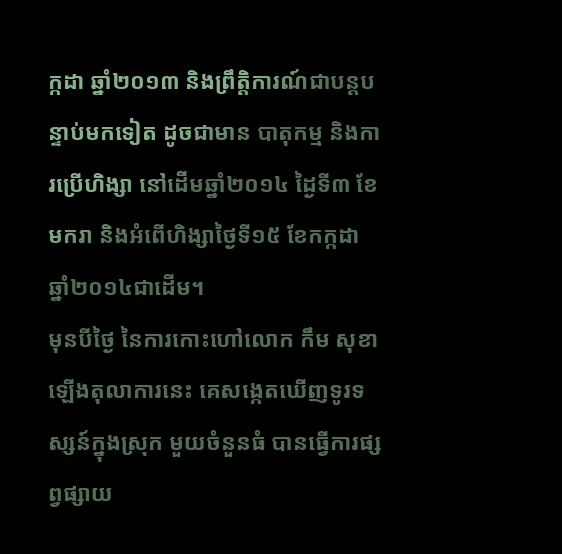ក្កដា ឆ្នាំ២០១៣ និងព្រឹត្តិការណ៍ជាបន្តបន្ទាប់មកទៀត ដូចជាមាន បាតុកម្ម និងការប្រើហិង្សា នៅដើមឆ្នាំ២០១៤ ដ្ងៃទី៣ ខែមករា និងអំពើហិង្សាថ្ងៃទី១៥ ខែកក្កដា ឆ្នាំ២០១៤ជាដើម។
មុនបីថ្ងៃ នៃការកោះហៅលោក កឹម សុខា ឡើងតុលាការនេះ គេសង្កេតឃើញទូរទស្សន៍ក្នុងស្រុក មួយចំនួនធំ បានធ្វើការផ្សព្វផ្សាយ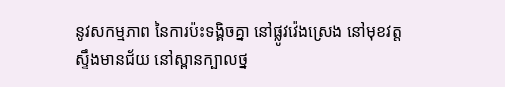នូវសកម្មភាព នៃការប៉ះទង្គិចគ្នា នៅផ្លូវវ៉េងស្រេង នៅមុខវត្តស្ទឹងមានជ័យ នៅស្ពានក្បាលថ្ន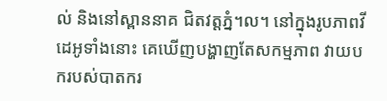ល់ និងនៅស្ពាននាគ ជិតវត្តភ្នំ។ល។ នៅក្នុងរូបភាពវីដេអូទាំងនោះ គេឃើញបង្ហាញតែសកម្មភាព វាយបករបស់បាតករ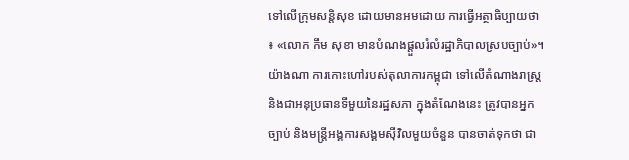ទៅលើក្រុមសន្តិសុខ ដោយមានអមដោយ ការធ្វើអត្ថាធិប្បាយថា ៖ «លោក កឹម សុខា មានបំណងផ្ដួលរំលំរដ្ឋាភិបាលស្របច្បាប់»។
យ៉ាងណា ការកោះហៅរបស់តុលាការកម្ពុជា ទៅលើតំណាងរាស្ត្រ និងជាអនុប្រធានទីមួយនៃរដ្ឋសភា ក្នុងតំណែងនេះ ត្រូវបានអ្នកច្បាប់ និងមន្ត្រីអង្គការសង្គមស៊ីវិលមួយចំនួន បានចាត់ទុកថា ជា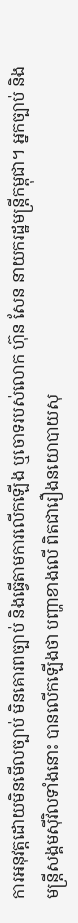ការអនុវត្តដោយមិនមើលច្បាប់ មិនគោរពច្បាប់ និងធ្វើតាមការលើកឡើង ឬចោទរបស់លោក ហ៊ុន សែន នាយករដ្ឋមន្រ្តីកម្ពុជា។ អ្នកច្បាប់ និងមន្ត្រីសង្គមស៊ីវិលទាំងនោះ បានលើកឡើងថា បញ្ហាខាងលើ ពិតជារឿងនយោបាយសុ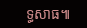ទ្ធសាធ៕